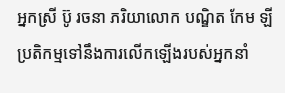អ្នកស្រី ប៊ូ រចនា ភរិយាលោក បណ្ឌិត កែម ឡី ប្រតិកម្មទៅនឹងការលើកឡើងរបស់អ្នកនាំ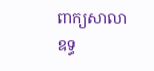ពាក្យសាលាឧទ្ធ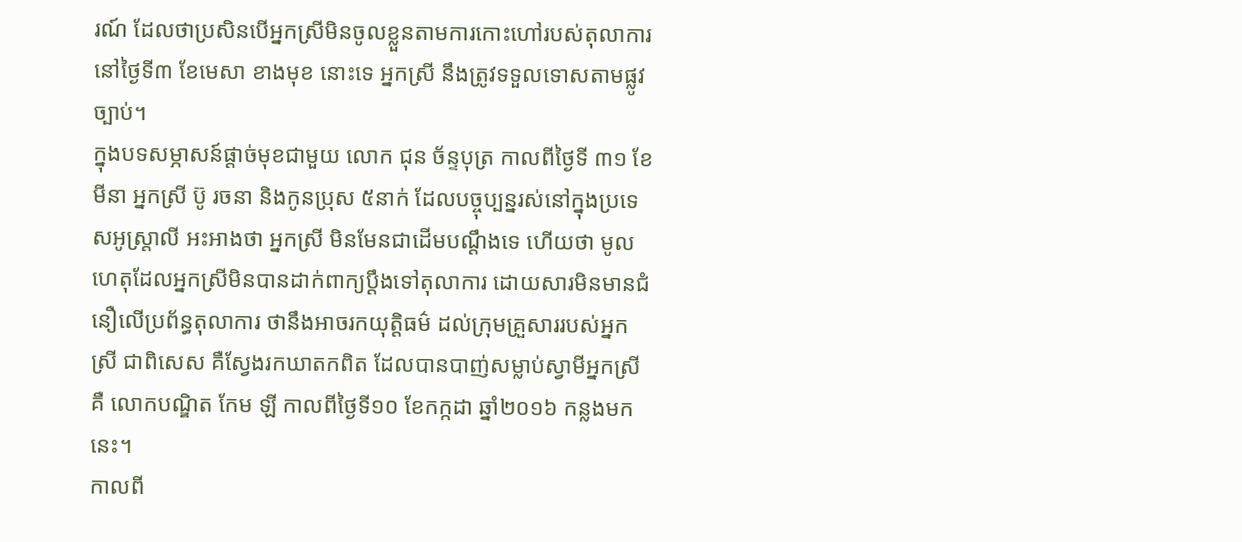រណ៍ ដែលថាប្រសិនបើអ្នកស្រីមិនចូលខ្លួនតាមការកោះហៅរបស់តុលាការ នៅថ្ងៃទី៣ ខែមេសា ខាងមុខ នោះទេ អ្នកស្រី នឹងត្រូវទទួលទោសតាមផ្លូវច្បាប់។
ក្នុងបទសម្ភាសន៍ផ្ដាច់មុខជាមួយ លោក ជុន ច័ន្ទបុត្រ កាលពីថ្ងៃទី ៣១ ខែមីនា អ្នកស្រី ប៊ូ រចនា និងកូនប្រុស ៥នាក់ ដែលបច្ចុប្បន្នរស់នៅក្នុងប្រទេសអូស្ត្រាលី អះអាងថា អ្នកស្រី មិនមែនជាដើមបណ្ដឹងទេ ហើយថា មូលហេតុដែលអ្នកស្រីមិនបានដាក់ពាក្យប្ដឹងទៅតុលាការ ដោយសារមិនមានជំនឿលើប្រព័ន្ធតុលាការ ថានឹងអាចរកយុត្តិធម៌ ដល់ក្រុមគ្រួសាររបស់អ្នកស្រី ជាពិសេស គឺស្វែងរកឃាតកពិត ដែលបានបាញ់សម្លាប់ស្វាមីអ្នកស្រី គឺ លោកបណ្ឌិត កែម ឡី កាលពីថ្ងៃទី១០ ខែកក្កដា ឆ្នាំ២០១៦ កន្លងមកនេះ។
កាលពី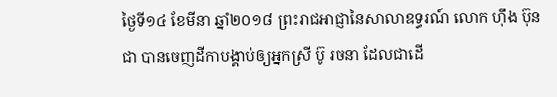ថ្ងៃទី១៤ ខែមីនា ឆ្នាំ២០១៨ ព្រះរាជអាជ្ញានៃសាលាឧទ្ធរណ៍ លោក ហ៊ឹង ប៊ុនជា បានចេញដីកាបង្គាប់ឲ្យអ្នកស្រី ប៊ូ រចនា ដែលជាដើ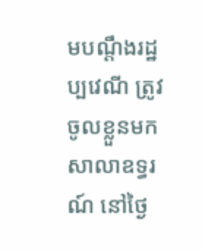មបណ្ដឹងរដ្ឋប្បវេណី ត្រូវចូលខ្លួនមកសាលាឧទ្ធរណ៍ នៅថ្ងៃ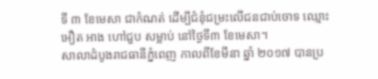ទី ៣ ខែមេសា ជាកំណត់ ដើម្បីជំនុំជម្រះលើជនជាប់ចោទ ឈ្មោះ អឿត អាង ហៅជួប សម្លាប់ នៅថ្ងៃទី៣ ខែមេសា។
សាលាដំបូងរាជធានីភ្នំពេញ កាលពីខែមីនា ឆ្នាំ ២០១៧ បានប្រ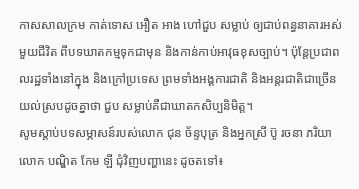កាសសាលក្រម កាត់ទោស អឿត អាង ហៅជួប សម្លាប់ ឲ្យជាប់ពន្ធនាគារអស់មួយជីវិត ពីបទឃាតកម្មទុកជាមុន និងកាន់កាប់អាវុធខុសច្បាប់។ ប៉ុន្តែប្រជាពលរដ្ឋទាំងនៅក្នុង និងក្រៅប្រទេស ព្រមទាំងអង្គការជាតិ និងអន្តរជាតិជាច្រើន យល់ស្របដូចគ្នាថា ជួប សម្លាប់គឺជាឃាតកសិប្បនិមិត្ត។
សូមស្ដាប់បទសម្ភាសន៍របស់លោក ជុន ច័ន្ទបុត្រ និងអ្នកស្រី ប៊ូ រចនា ភរិយា លោក បណ្ឌិត កែម ឡី ជុំវិញបញ្ហានេះ ដូចតទៅ៖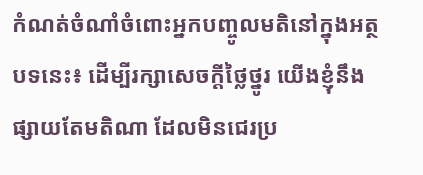កំណត់ចំណាំចំពោះអ្នកបញ្ចូលមតិនៅក្នុងអត្ថបទនេះ៖ ដើម្បីរក្សាសេចក្ដីថ្លៃថ្នូរ យើងខ្ញុំនឹងផ្សាយតែមតិណា ដែលមិនជេរប្រ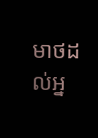មាថដល់អ្ន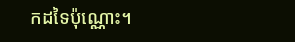កដទៃប៉ុណ្ណោះ។